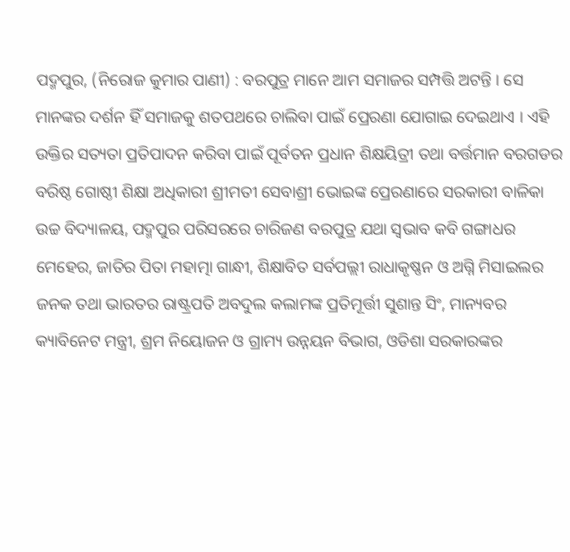ପଦ୍ମପୁର, (ନିରୋଜ କୁମାର ପାଣୀ) : ବରପୁତ୍ର ମାନେ ଆମ ସମାଜର ସମ୍ପତ୍ତି ଅଟନ୍ତି । ସେ ମାନଙ୍କର ଦର୍ଶନ ହିଁ ସମାଜକୁ ଶତପଥରେ ଚାଲିବା ପାଇଁ ପ୍ରେରଣା ଯୋଗାଇ ଦେଇଥାଏ । ଏହି ଉକ୍ତିର ସତ୍ୟତା ପ୍ରତିପାଦନ କରିବା ପାଇଁ ପୂର୍ବତନ ପ୍ରଧାନ ଶିକ୍ଷୟିତ୍ରୀ ତଥା ବର୍ତ୍ତମାନ ବରଗଡର ବରିଷ୍ଠ ଗୋଷ୍ଠୀ ଶିକ୍ଷା ଅଧିକାରୀ ଶ୍ରୀମତୀ ସେବାଶ୍ରୀ ଭୋଇଙ୍କ ପ୍ରେରଣାରେ ସରକାରୀ ବାଳିକା ଉଚ୍ଚ ବିଦ୍ୟାଳୟ, ପଦ୍ମପୁର ପରିସରରେ ଚାରିଜଣ ବରପୁତ୍ର ଯଥା ସ୍ୱଭାବ କବି ଗଙ୍ଗାଧର ମେହେର, ଜାତିର ପିତା ମହାତ୍ମା ଗାନ୍ଧୀ, ଶିକ୍ଷାବିତ ସର୍ବପଲ୍ଲୀ ରାଧାକୃଷ୍ଣନ ଓ ଅଗ୍ନି ମିସାଇଲର ଜନକ ତଥା ଭାରତର ରାଷ୍ଟ୍ରପତି ଅବଦୁଲ କଲାମଙ୍କ ପ୍ରତିମୂର୍ତ୍ତୀ ସୁଶାନ୍ତ ସିଂ, ମାନ୍ୟବର କ୍ୟାବିନେଟ ମନ୍ତ୍ରୀ, ଶ୍ରମ ନିୟୋଜନ ଓ ଗ୍ରାମ୍ୟ ଉନ୍ନୟନ ବିଭାଗ, ଓଡିଶା ସରକାରଙ୍କର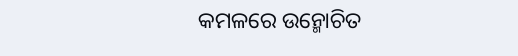କମଳରେ ଉନ୍ମୋଚିତ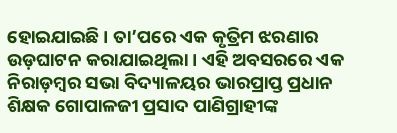ହୋଇଯାଇଛି । ତା’ପରେ ଏକ କୃତ୍ରିମ ଝରଣାର ଉଡ଼ଘାଟନ କରାଯାଇଥିଲା । ଏହି ଅବସରରେ ଏକ ନିରାଡ଼ମ୍ବର ସଭା ବିଦ୍ୟାଳୟର ଭାରପ୍ରାପ୍ତ ପ୍ରଧାନ ଶିକ୍ଷକ ଗୋପାଳଜୀ ପ୍ରସାଦ ପାଣିଗ୍ରାହୀଙ୍କ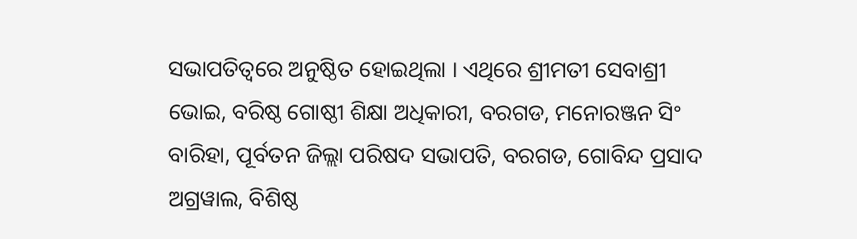ସଭାପତିତ୍ୱରେ ଅନୁଷ୍ଠିତ ହୋଇଥିଲା । ଏଥିରେ ଶ୍ରୀମତୀ ସେବାଶ୍ରୀ ଭୋଇ, ବରିଷ୍ଠ ଗୋଷ୍ଠୀ ଶିକ୍ଷା ଅଧିକାରୀ, ବରଗଡ, ମନୋରଞ୍ଜନ ସିଂ ବାରିହା, ପୂର୍ବତନ ଜିଲ୍ଲା ପରିଷଦ ସଭାପତି, ବରଗଡ, ଗୋବିନ୍ଦ ପ୍ରସାଦ ଅଗ୍ରୱାଲ, ବିଶିଷ୍ଠ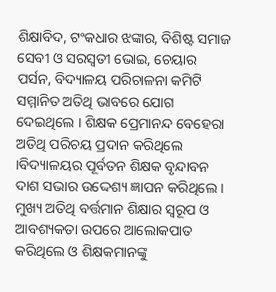ଶିକ୍ଷାବିଦ, ଟଂକଧାର ଝଙ୍କାର, ବିଶିଷ୍ଟ ସମାଜ ସେବୀ ଓ ସରସ୍ୱତୀ ଭୋଇ, ଚେୟାର ପର୍ସନ, ବିଦ୍ୟାଳୟ ପରିଚାଳନା କମିଟି ସମ୍ମାନିତ ଅତିଥି ଭାବରେ ଯୋଗ ଦେଇଥିଲେ । ଶିକ୍ଷକ ପ୍ରେମାନନ୍ଦ ବେହେରା ଅତିଥି ପରିଚୟ ପ୍ରଦାନ କରିଥିଲେ ।ବିଦ୍ୟାଳୟର ପୂର୍ବତନ ଶିକ୍ଷକ ବୃନ୍ଦାବନ ଦାଶ ସଭାର ଉଦ୍ଦେଶ୍ୟ ଜ୍ଞାପନ କରିଥିଲେ । ମୁଖ୍ୟ ଅତିଥି ବର୍ତ୍ତମାନ ଶିକ୍ଷାର ସ୍ୱରୂପ ଓ ଆବଶ୍ୟକତା ଉପରେ ଆଲୋକପାତ କରିଥିଲେ ଓ ଶିକ୍ଷକମାନଙ୍କୁ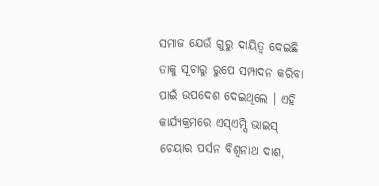ସମାଜ ଯେଉଁ ଗୁରୁ ଦାୟିତ୍ୱ ଦେଇଛି ତାକୁ ସୂଚାରୁ ରୁପେ ସମ୍ପାଦନ କରିବା ପାଇଁ ଉପଦେଶ ଦେଇଥିଲେ । ଏହି କାର୍ଯ୍ୟକ୍ରମରେ ଏସ୍ଏମ୍ସି ଭାଇସ୍ ଚେୟାର ପର୍ସନ ବିଶ୍ୱନାଥ ଦାଶ,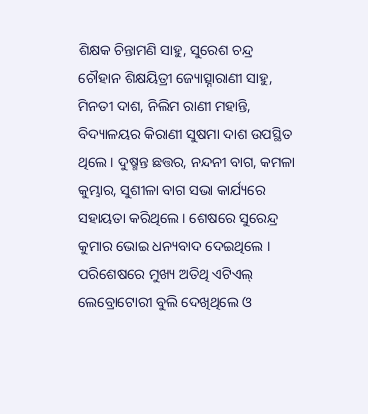ଶିକ୍ଷକ ଚିନ୍ତାମଣି ସାହୁ, ସୁରେଶ ଚନ୍ଦ୍ର ଚୌହାନ ଶିକ୍ଷୟିତ୍ରୀ ଜ୍ୟୋତ୍ସ୍ନାରାଣୀ ସାହୁ, ମିନତୀ ଦାଶ, ନିଲିମ ରାଣୀ ମହାନ୍ତି, ବିଦ୍ୟାଳୟର କିରାଣୀ ସୁଷମା ଦାଶ ଉପସ୍ଥିତ ଥିଲେ । ଦୁଷ୍ମନ୍ତ ଛତ୍ତର, ନନ୍ଦନୀ ବାଗ, କମଳା କୁମ୍ଭାର, ସୁଶୀଳା ବାଗ ସଭା କାର୍ଯ୍ୟରେ ସହାୟତା କରିଥିଲେ । ଶେଷରେ ସୁରେନ୍ଦ୍ର କୁମାର ଭୋଇ ଧନ୍ୟବାଦ ଦେଇଥିଲେ । ପରିଶେଷରେ ମୁଖ୍ୟ ଅତିଥି ଏଟିଏଲ୍ ଲେବ୍ରୋଟୋରୀ ବୁଲି ଦେଖିଥିଲେ ଓ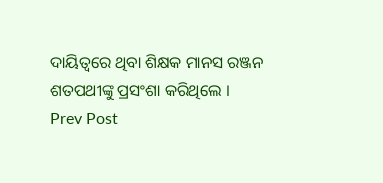ଦାୟିତ୍ୱରେ ଥିବା ଶିକ୍ଷକ ମାନସ ରଞ୍ଜନ ଶତପଥୀଙ୍କୁ ପ୍ରସଂଶା କରିଥିଲେ ।
Prev Post